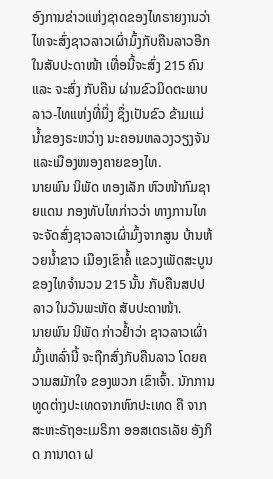ອົງການຂ່າວແຫ່ງຊາດຂອງໄທຣາຍງານວ່າ ໄທຈະສົ່ງຊາວລາວເຜົ່າມົ້ງກັບຄືນລາວອີກໃນສັບປະດາໜ້າ ເທື່ອນີ້ຈະສົ່ງ 215 ຄົນ ແລະ ຈະສົ່ງ ກັບຄືນ ຜ່ານຂົວມິດຕະພາບ ລາວ-ໄທແຫ່ງທີ່ນຶ່ງ ຊຶ່ງເປັນຂົວ ຂ້າມແມ່ນ້ຳຂອງຣະຫວ່າງ ນະຄອນຫລວງວຽງຈັນແລະເມືອງໜອງຄາຍຂອງໄທ.
ນາຍພົນ ນິພັດ ທອງເລັກ ຫົວໜ້າກົມຊາຍແດນ ກອງທັບໄທກ່າວວ່າ ທາງການໄທ ຈະຈັດສົ່ງຊາວລາວເຜົ່າມົ້ງຈາກສູນ ບ້ານຫ້ວຍນ້ຳຂາວ ເມືອງເຂົາຄໍ້ ແຂວງເພັດສະບູນ ຂອງໄທຈຳນວນ 215 ນັ້ນ ກັບຄືນສປປລາວ ໃນວັນພະຫັດ ສັບປະດາໜ້າ.
ນາຍພົນ ນິພັດ ກ່າວຢ້ຳວ່າ ຊາວລາວເຜົ່າມົ້ງເຫລົ່ານີ້ ຈະຖືກສົ່ງກັບຄືນລາວ ໂດຍຄວາມສມັກໃຈ ຂອງພວກ ເຂົາເຈົ້າ. ນັກການທູດຕ່າງປະເທດຈາກຫົກປະເທດ ຄື ຈາກສະຫະຣັຖອະເມຣິກາ ອອສເຕຣເລັຍ ອັງກິດ ການາດາ ຝ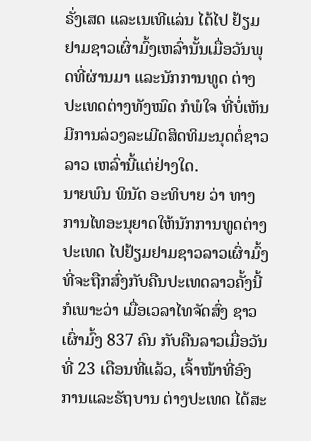ຣັ່ງເສດ ແລະເນເທີແລ່ນ ໄດ້ໄປ ຢ້ຽມຢາມຊາວເຜົ່າມົ້ງເຫລົ່ານັ້ນເມື່ອວັນພຸດທີ່ຜ່ານມາ ແລະນັກການທູດ ຕ່າງປະເທດຕ່າງທັງໝົດ ກໍພໍໃຈ ທີ່ບໍ່ເຫັນມີການລ່ວງລະເມີດສິດທິມະນຸດຕໍ່ຊາວລາວ ເຫລົ່ານີ້ແຕ່ຢ່າງໃດ.
ນາຍພົນ ພິນັດ ອະທິບາຍ ວ່າ ທາງການໄທອະນຸຍາດໃຫ້ນັກການທູດຕ່າງປະເທດ ໄປຢ້ຽມຢາມຊາວລາວເຜົ່າມົ້ງທີ່ຈະຖືກສົ່ງກັບຄືນປະເທດລາວຄັ້ງນີ້ ກໍເພາະວ່າ ເມື່ອເວລາໄທຈັດສົ່ງ ຊາວເຜົ່າມົ້ງ 837 ຄົນ ກັບຄືນລາວເມື່ອວັນທີ່ 23 ເດືອນທີ່ແລ້ວ, ເຈົ້າໜ້າທີ່ອົງການແລະຣັຖບານ ຕ່າງປະເທດ ໄດ້ສະ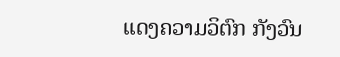ແດງຄວາມວິຕົກ ກັງວົນ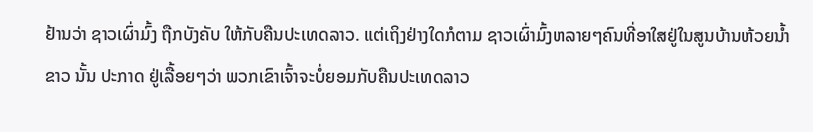ຢ້ານວ່າ ຊາວເຜົ່າມົ້ງ ຖືກບັງຄັບ ໃຫ້ກັບຄືນປະເທດລາວ. ແຕ່ເຖິງຢ່າງໃດກໍຕາມ ຊາວເຜົ່າມົ້ງຫລາຍໆຄົນທີ່ອາໃສຢູ່ໃນສູນບ້ານຫ້ວຍນ້ຳຂາວ ນັ້ນ ປະກາດ ຢູ່ເລື້ອຍໆວ່າ ພວກເຂົາເຈົ້າຈະບໍ່ຍອມກັບຄືນປະເທດລາວ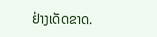ຢ່າງເດັດຂາດ.